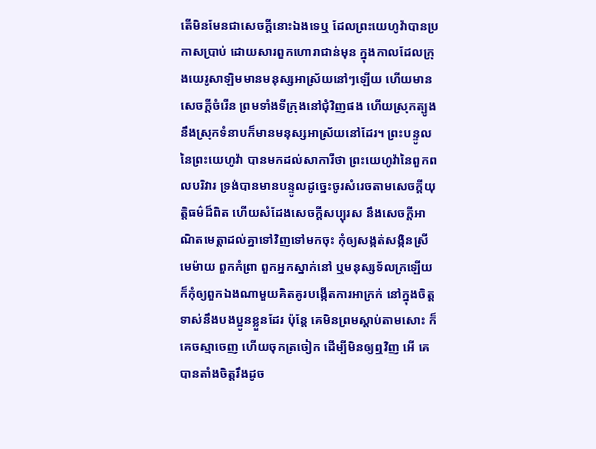តើមិនមែនជាសេចក្ដីនោះឯងទេឬ ដែលព្រះយេហូវ៉ាបានប្រកាសប្រាប់ ដោយសារពួកហោរាជាន់មុន ក្នុងកាលដែលក្រុងយេរូសាឡិមមានមនុស្សអាស្រ័យនៅៗឡើយ ហើយមានសេចក្ដីចំរើន ព្រមទាំងទីក្រុងនៅជុំវិញផង ហើយស្រុកត្បូង នឹងស្រុកទំនាបក៏មានមនុស្សអាស្រ័យនៅដែរ។ ព្រះបន្ទូលនៃព្រះយេហូវ៉ា បានមកដល់សាការីថា ព្រះយេហូវ៉ានៃពួកពលបរិវារ ទ្រង់បានមានបន្ទូលដូច្នេះចូរសំរេចតាមសេចក្ដីយុត្តិធម៌ដ៏ពិត ហើយសំដែងសេចក្ដីសប្បុរស នឹងសេចក្ដីអាណិតមេត្តាដល់គ្នាទៅវិញទៅមកចុះ កុំឲ្យសង្កត់សង្កិនស្រីមេម៉ាយ ពួកកំព្រា ពួកអ្នកស្នាក់នៅ ឬមនុស្សទ័លក្រឡើយ ក៏កុំឲ្យពួកឯងណាមួយគិតគូរបង្កើតការអាក្រក់ នៅក្នុងចិត្ត ទាស់នឹងបងប្អូនខ្លួនដែរ ប៉ុន្តែ គេមិនព្រមស្តាប់តាមសោះ ក៏គេចស្មាចេញ ហើយចុកត្រចៀក ដើម្បីមិនឲ្យឮវិញ អើ គេបានតាំងចិត្តរឹងដូច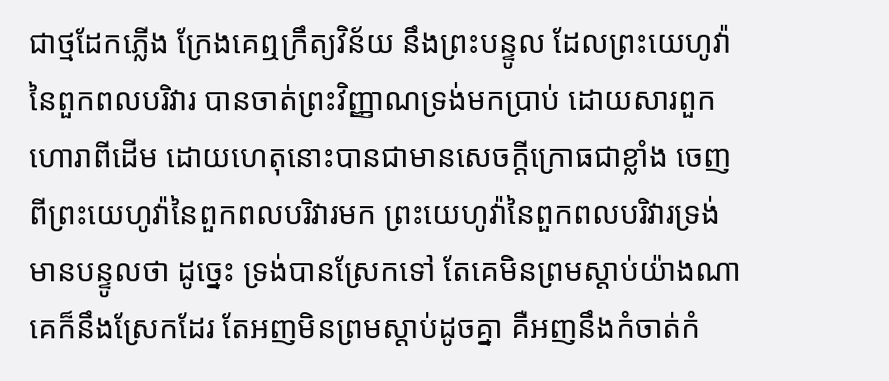ជាថ្មដែកភ្លើង ក្រែងគេឮក្រឹត្យវិន័យ នឹងព្រះបន្ទូល ដែលព្រះយេហូវ៉ានៃពួកពលបរិវារ បានចាត់ព្រះវិញ្ញាណទ្រង់មកប្រាប់ ដោយសារពួកហោរាពីដើម ដោយហេតុនោះបានជាមានសេចក្ដីក្រោធជាខ្លាំង ចេញពីព្រះយេហូវ៉ានៃពួកពលបរិវារមក ព្រះយេហូវ៉ានៃពួកពលបរិវារទ្រង់មានបន្ទូលថា ដូច្នេះ ទ្រង់បានស្រែកទៅ តែគេមិនព្រមស្តាប់យ៉ាងណា គេក៏នឹងស្រែកដែរ តែអញមិនព្រមស្តាប់ដូចគ្នា គឺអញនឹងកំចាត់កំ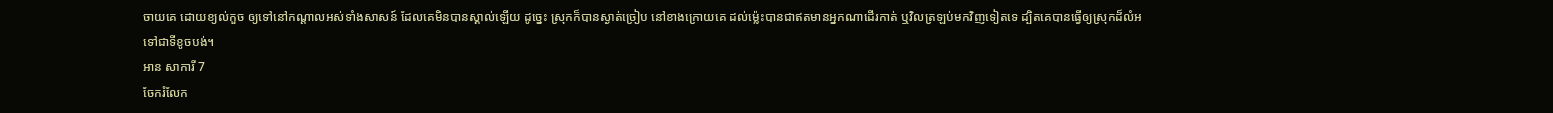ចាយគេ ដោយខ្យល់កួច ឲ្យទៅនៅកណ្តាលអស់ទាំងសាសន៍ ដែលគេមិនបានស្គាល់ឡើយ ដូច្នេះ ស្រុកក៏បានស្ងាត់ច្រៀប នៅខាងក្រោយគេ ដល់ម៉្លេះបានជាឥតមានអ្នកណាដើរកាត់ ឬវិលត្រឡប់មកវិញទៀតទេ ដ្បិតគេបានធ្វើឲ្យស្រុកដ៏លំអទៅជាទីខូចបង់។
អាន សាការី 7
ចែករំលែក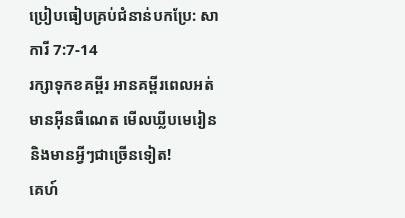ប្រៀបធៀបគ្រប់ជំនាន់បកប្រែ: សាការី 7:7-14
រក្សាទុកខគម្ពីរ អានគម្ពីរពេលអត់មានអ៊ីនធឺណេត មើលឃ្លីបមេរៀន និងមានអ្វីៗជាច្រើនទៀត!
គេហ៍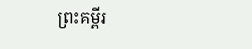ព្រះគម្ពីរ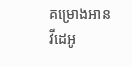គម្រោងអាន
វីដេអូ